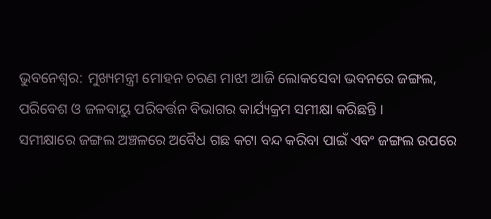ଭୁବନେଶ୍ୱର: ମୁଖ୍ୟମନ୍ତ୍ରୀ ମୋହନ ଚରଣ ମାଝୀ ଆଜି ଲୋକସେବା ଭବନରେ ଜଙ୍ଗଲ, ପରିବେଶ ଓ ଜଳବାୟୁ ପରିବର୍ତ୍ତନ ବିଭାଗର କାର୍ଯ୍ୟକ୍ରମ ସମୀକ୍ଷା କରିଛନ୍ତି ।
ସମୀକ୍ଷାରେ ଜଙ୍ଗଲ ଅଞ୍ଚଳରେ ଅବୈଧ ଗଛ କଟା ବନ୍ଦ କରିବା ପାଇଁ ଏବଂ ଜଙ୍ଗଲ ଉପରେ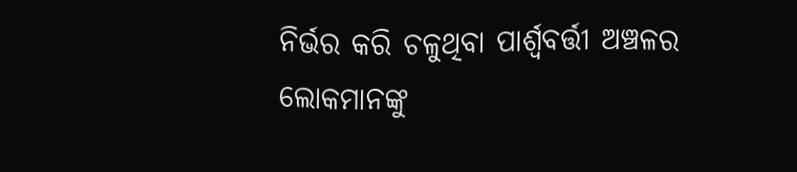ନିର୍ଭର କରି ଚଳୁଥିବା ପାର୍ଶ୍ବବର୍ତ୍ତୀ ଅଞ୍ଚଳର ଲୋକମାନଙ୍କୁ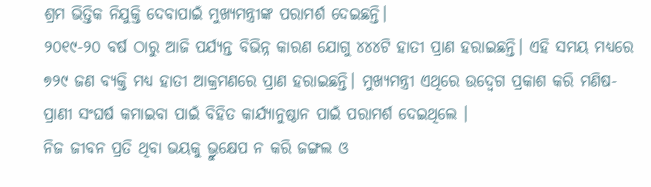ଶ୍ରମ ଭିତ୍ତିକ ନିଯୁକ୍ତି ଦେବାପାଇଁ ମୁଖ୍ୟମନ୍ତ୍ରୀଙ୍କ ପରାମର୍ଶ ଦେଇଛନ୍ତି।
୨୦୧୯-୨୦ ବର୍ଷ ଠାରୁ ଆଜି ପର୍ଯ୍ୟନ୍ତ ବିଭିନ୍ନ କାରଣ ଯୋଗୁ ୪୪୪ଟି ହାତୀ ପ୍ରାଣ ହରାଇଛନ୍ତି। ଏହି ସମୟ ମଧ୍ୟରେ ୭୨୯ ଜଣ ବ୍ୟକ୍ତି ମଧ୍ୟ ହାତୀ ଆକ୍ରମଣରେ ପ୍ରାଣ ହରାଇଛନ୍ତି। ମୁଖ୍ୟମନ୍ତ୍ରୀ ଏଥିରେ ଉଦ୍ବେଗ ପ୍ରକାଶ କରି ମଣିଷ-ପ୍ରାଣୀ ସଂଘର୍ଷ କମାଇବା ପାଇଁ ବିହିତ କାର୍ଯ୍ୟାନୁଷ୍ଠାନ ପାଇଁ ପରାମର୍ଶ ଦେଇଥିଲେ ।
ନିଜ ଜୀବନ ପ୍ରତି ଥିବା ଭୟକୁ ଭ୍ରୁକ୍ଷେପ ନ କରି ଜଙ୍ଗଲ ଓ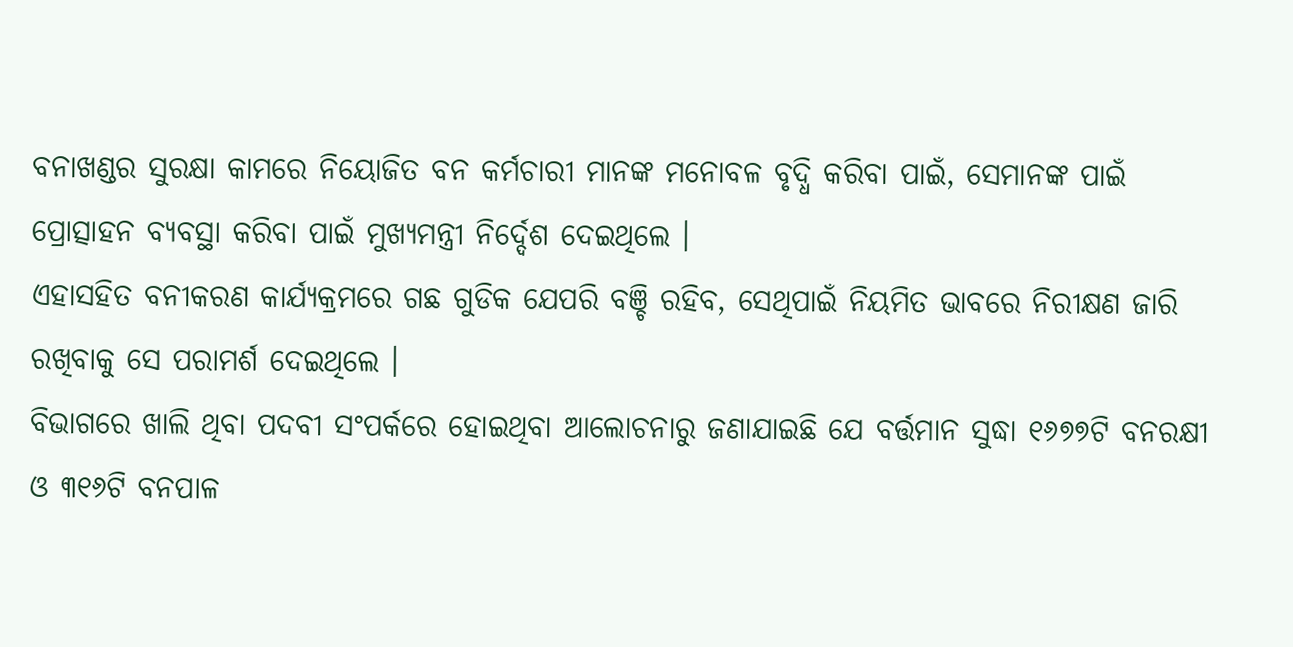ବନାଖଣ୍ଡର ସୁରକ୍ଷା କାମରେ ନିୟୋଜିତ ବନ କର୍ମଚାରୀ ମାନଙ୍କ ମନୋବଳ ବୃଦ୍ଧି କରିବା ପାଇଁ, ସେମାନଙ୍କ ପାଇଁ ପ୍ରୋତ୍ସାହନ ବ୍ୟବସ୍ଥା କରିବା ପାଇଁ ମୁଖ୍ୟମନ୍ତ୍ରୀ ନିର୍ଦ୍ଦେଶ ଦେଇଥିଲେ ।
ଏହାସହିତ ବନୀକରଣ କାର୍ଯ୍ୟକ୍ରମରେ ଗଛ ଗୁଡିକ ଯେପରି ବଞ୍ଚି ରହିବ, ସେଥିପାଇଁ ନିୟମିତ ଭାବରେ ନିରୀକ୍ଷଣ ଜାରି ରଖିବାକୁ ସେ ପରାମର୍ଶ ଦେଇଥିଲେ ।
ବିଭାଗରେ ଖାଲି ଥିବା ପଦବୀ ସଂପର୍କରେ ହୋଇଥିବା ଆଲୋଚନାରୁ ଜଣାଯାଇଛି ଯେ ବର୍ତ୍ତମାନ ସୁଦ୍ଧା ୧୬୭୭ଟି ବନରକ୍ଷୀ ଓ ୩୧୬ଟି ବନପାଳ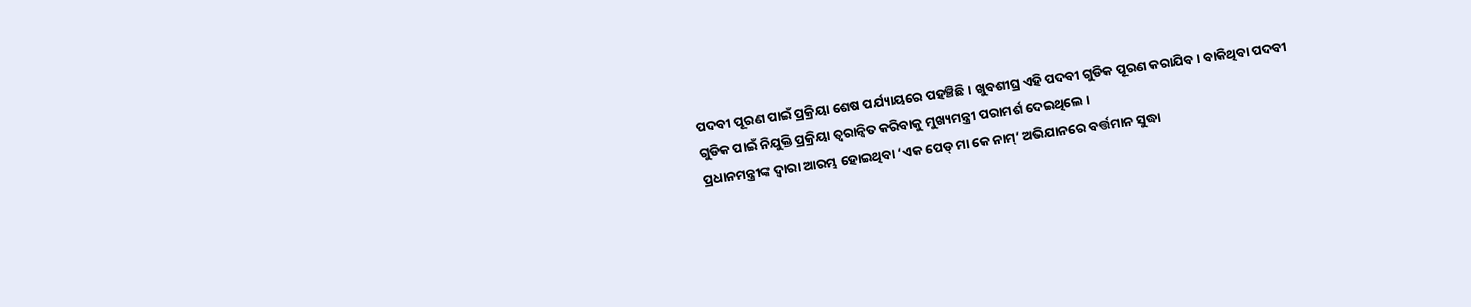ପଦବୀ ପୂରଣ ପାଇଁ ପ୍ରକ୍ରିୟା ଶେଷ ପର୍ଯ୍ୟାୟରେ ପହଞ୍ଚିଛି । ଖୁବଶୀଘ୍ର ଏହି ପଦବୀ ଗୁଡିକ ପୂରଣ କରାଯିବ। ବାକିଥିବା ପଦବୀ ଗୁଡିକ ପାଇଁ ନିଯୁକ୍ତି ପ୍ରକ୍ରିୟା ତ୍ବରାନ୍ବିତ କରିବାକୁ ମୁଖ୍ୟମନ୍ତ୍ରୀ ପରାମର୍ଶ ଦେଇଥିଲେ ।
ପ୍ରଧାନମନ୍ତ୍ରୀଙ୍କ ଦ୍ବାରା ଆରମ୍ଭ ହୋଇଥିବା ‘ଏକ ପେଡ୍ ମା କେ ନାମ୍’ ଅଭିଯାନରେ ବର୍ତ୍ତମାନ ସୁଦ୍ଧା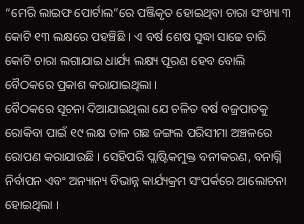“ମେରି ଲାଇଫ ପୋର୍ଟାଲ”ରେ ପଞ୍ଜିକୃତ ହୋଇଥିବା ଚାରା ସଂଖ୍ୟା ୩ କୋଟି ୧୩ ଲକ୍ଷରେ ପହଞ୍ଚିଛି । ଏ ବର୍ଷ ଶେଷ ସୁଦ୍ଧା ସାଢେ ଚାରି କୋଟି ଚାରା ଲଗାଯାଇ ଧାର୍ଯ୍ୟ ଲକ୍ଷ୍ୟ ପୂରଣ ହେବ ବୋଲି ବୈଠକରେ ପ୍ରକାଶ କରାଯାଇଥିଲା ।
ବୈଠକରେ ସୂଚନା ଦିଆଯାଇଥିଲା ଯେ ଚଳିତ ବର୍ଷ ବଜ୍ରପାତକୁ ରୋକିବା ପାଇଁ ୧୯ ଲକ୍ଷ ତାଳ ଗଛ ଜଙ୍ଗଲ ପରିସୀମା ଅଞ୍ଚଳରେ ରୋପଣ କରାଯାଉଛି । ସେହିପରି ପ୍ଲାଷ୍ଟିକମୁକ୍ତ ବନୀକରଣ, ବନାଗ୍ନି ନିର୍ବାପନ ଏବଂ ଅନ୍ୟାନ୍ୟ ବିଭାନ୍ନ କାର୍ଯ୍ୟକ୍ରମ ସଂପର୍କରେ ଆଲୋଚନା ହୋଇଥିଲା ।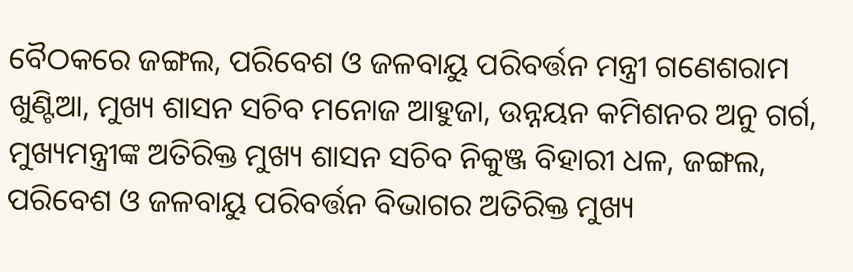ବୈଠକରେ ଜଙ୍ଗଲ, ପରିବେଶ ଓ ଜଳବାୟୁ ପରିବର୍ତ୍ତନ ମନ୍ତ୍ରୀ ଗଣେଶରାମ ଖୁଣ୍ଟିଆ, ମୁଖ୍ୟ ଶାସନ ସଚିବ ମନୋଜ ଆହୁଜା, ଉନ୍ନୟନ କମିଶନର ଅନୁ ଗର୍ଗ, ମୁଖ୍ୟମନ୍ତ୍ରୀଙ୍କ ଅତିରିକ୍ତ ମୁଖ୍ୟ ଶାସନ ସଚିବ ନିକୁଞ୍ଜ ବିହାରୀ ଧଳ, ଜଙ୍ଗଲ, ପରିବେଶ ଓ ଜଳବାୟୁ ପରିବର୍ତ୍ତନ ବିଭାଗର ଅତିରିକ୍ତ ମୁଖ୍ୟ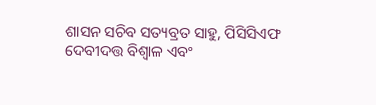ଶାସନ ସଚିବ ସତ୍ୟବ୍ରତ ସାହୁ, ପିସିସିଏଫ ଦେବୀଦତ୍ତ ବିଶ୍ବାଳ ଏବଂ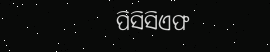ପିସିସିଏଫ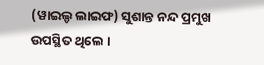(ୱାଇଲ୍ଡ ଲାଇଫ) ସୁଶାନ୍ତ ନନ୍ଦ ପ୍ରମୁଖ ଉପସ୍ଥିତ ଥିଲେ ।